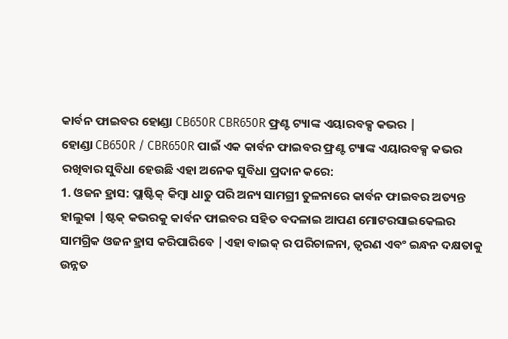କାର୍ବନ ଫାଇବର ହୋଣ୍ଡା CB650R CBR650R ଫ୍ରଣ୍ଟ ଟ୍ୟାଙ୍କ ଏୟାରବକ୍ସ କଭର |
ହୋଣ୍ଡା CB650R / CBR650R ପାଇଁ ଏକ କାର୍ବନ ଫାଇବର ଫ୍ରଣ୍ଟ ଟ୍ୟାଙ୍କ ଏୟାରବକ୍ସ କଭର ରଖିବାର ସୁବିଧା ହେଉଛି ଏହା ଅନେକ ସୁବିଧା ପ୍ରଦାନ କରେ:
1. ଓଜନ ହ୍ରାସ: ପ୍ଲାଷ୍ଟିକ୍ କିମ୍ବା ଧାତୁ ପରି ଅନ୍ୟ ସାମଗ୍ରୀ ତୁଳନାରେ କାର୍ବନ ଫାଇବର ଅତ୍ୟନ୍ତ ହାଲୁକା |ଷ୍ଟକ୍ କଭରକୁ କାର୍ବନ ଫାଇବର ସହିତ ବଦଳାଇ ଆପଣ ମୋଟରସାଇକେଲର ସାମଗ୍ରିକ ଓଜନ ହ୍ରାସ କରିପାରିବେ |ଏହା ବାଇକ୍ ର ପରିଚାଳନା, ତ୍ୱରଣ ଏବଂ ଇନ୍ଧନ ଦକ୍ଷତାକୁ ଉନ୍ନତ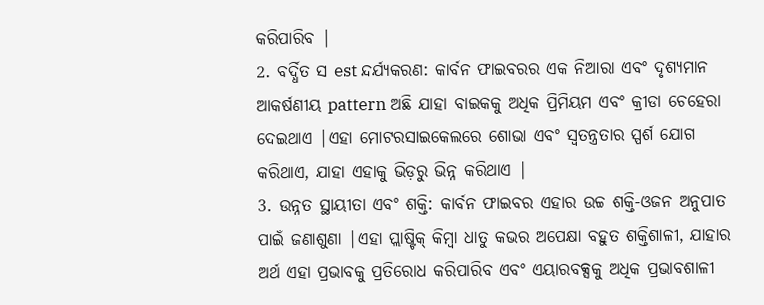କରିପାରିବ |
2. ବର୍ଦ୍ଧିତ ସ est ନ୍ଦର୍ଯ୍ୟକରଣ: କାର୍ବନ ଫାଇବରର ଏକ ନିଆରା ଏବଂ ଦୃଶ୍ୟମାନ ଆକର୍ଷଣୀୟ pattern ଅଛି ଯାହା ବାଇକକୁ ଅଧିକ ପ୍ରିମିୟମ ଏବଂ କ୍ରୀଡା ଚେହେରା ଦେଇଥାଏ |ଏହା ମୋଟରସାଇକେଲରେ ଶୋଭା ଏବଂ ସ୍ୱତନ୍ତ୍ରତାର ସ୍ପର୍ଶ ଯୋଗ କରିଥାଏ, ଯାହା ଏହାକୁ ଭିଡ଼ରୁ ଭିନ୍ନ କରିଥାଏ |
3. ଉନ୍ନତ ସ୍ଥାୟୀତା ଏବଂ ଶକ୍ତି: କାର୍ବନ ଫାଇବର ଏହାର ଉଚ୍ଚ ଶକ୍ତି-ଓଜନ ଅନୁପାତ ପାଇଁ ଜଣାଶୁଣା |ଏହା ପ୍ଲାଷ୍ଟିକ୍ କିମ୍ବା ଧାତୁ କଭର ଅପେକ୍ଷା ବହୁତ ଶକ୍ତିଶାଳୀ, ଯାହାର ଅର୍ଥ ଏହା ପ୍ରଭାବକୁ ପ୍ରତିରୋଧ କରିପାରିବ ଏବଂ ଏୟାରବକ୍ସକୁ ଅଧିକ ପ୍ରଭାବଶାଳୀ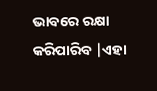ଭାବରେ ରକ୍ଷା କରିପାରିବ |ଏହା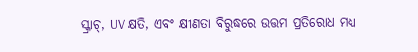ସ୍କ୍ରାଚ୍, UV କ୍ଷତି, ଏବଂ କ୍ଷୀଣତା ବିରୁଦ୍ଧରେ ଉତ୍ତମ ପ୍ରତିରୋଧ ମଧ୍ୟ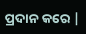ପ୍ରଦାନ କରେ |